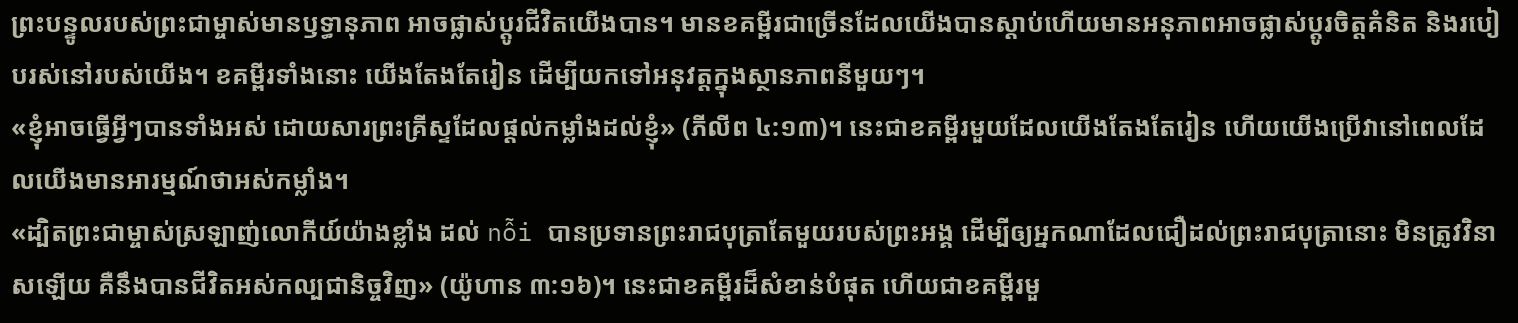ព្រះបន្ទូលរបស់ព្រះជាម្ចាស់មានឫទ្ធានុភាព អាចផ្លាស់ប្តូរជីវិតយើងបាន។ មានខគម្ពីរជាច្រើនដែលយើងបានស្ដាប់ហើយមានអនុភាពអាចផ្លាស់ប្តូរចិត្តគំនិត និងរបៀបរស់នៅរបស់យើង។ ខគម្ពីរទាំងនោះ យើងតែងតែរៀន ដើម្បីយកទៅអនុវត្តក្នុងស្ថានភាពនីមួយៗ។
«ខ្ញុំអាចធ្វើអ្វីៗបានទាំងអស់ ដោយសារព្រះគ្រីស្ទដែលផ្ដល់កម្លាំងដល់ខ្ញុំ» (ភីលីព ៤:១៣)។ នេះជាខគម្ពីរមួយដែលយើងតែងតែរៀន ហើយយើងប្រើវានៅពេលដែលយើងមានអារម្មណ៍ថាអស់កម្លាំង។
«ដ្បិតព្រះជាម្ចាស់ស្រឡាញ់លោកីយ៍យ៉ាងខ្លាំង ដល់ nỗi បានប្រទានព្រះរាជបុត្រាតែមួយរបស់ព្រះអង្គ ដើម្បីឲ្យអ្នកណាដែលជឿដល់ព្រះរាជបុត្រានោះ មិនត្រូវវិនាសឡើយ គឺនឹងបានជីវិតអស់កល្បជានិច្ចវិញ» (យ៉ូហាន ៣:១៦)។ នេះជាខគម្ពីរដ៏សំខាន់បំផុត ហើយជាខគម្ពីរមួ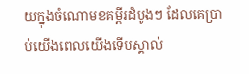យក្នុងចំណោមខគម្ពីរដំបូងៗ ដែលគេប្រាប់យើងពេលយើងទើបស្គាល់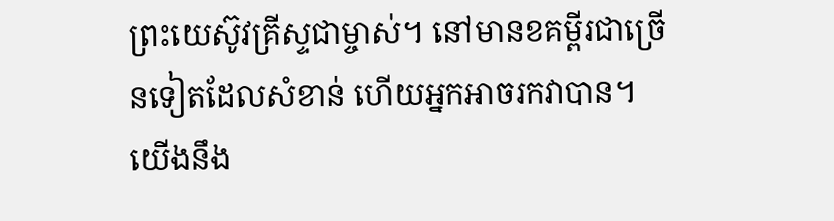ព្រះយេស៊ូវគ្រីស្ទជាម្ចាស់។ នៅមានខគម្ពីរជាច្រើនទៀតដែលសំខាន់ ហើយអ្នកអាចរកវាបាន។
យើងនឹង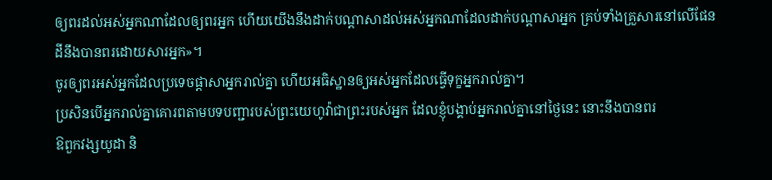ឲ្យពរដល់អស់អ្នកណាដែលឲ្យពរអ្នក ហើយយើងនឹងដាក់បណ្ដាសាដល់អស់អ្នកណាដែលដាក់បណ្ដាសាអ្នក គ្រប់ទាំងគ្រួសារនៅលើផែនដីនឹងបានពរដោយសារអ្នក»។
ចូរឲ្យពរអស់អ្នកដែលប្រទេចផ្តាសាអ្នករាល់គ្នា ហើយអធិស្ឋានឲ្យអស់អ្នកដែលធ្វើទុក្ខអ្នករាល់គ្នា។
ប្រសិនបើអ្នករាល់គ្នាគោរពតាមបទបញ្ជារបស់ព្រះយេហូវ៉ាជាព្រះរបស់អ្នក ដែលខ្ញុំបង្គាប់អ្នករាល់គ្នានៅថ្ងៃនេះ នោះនឹងបានពរ
ឱពួកវង្សយូដា និ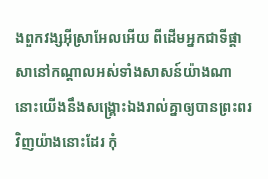ងពួកវង្សអ៊ីស្រាអែលអើយ ពីដើមអ្នកជាទីផ្ដាសានៅកណ្ដាលអស់ទាំងសាសន៍យ៉ាងណា នោះយើងនឹងសង្គ្រោះឯងរាល់គ្នាឲ្យបានព្រះពរវិញយ៉ាងនោះដែរ កុំ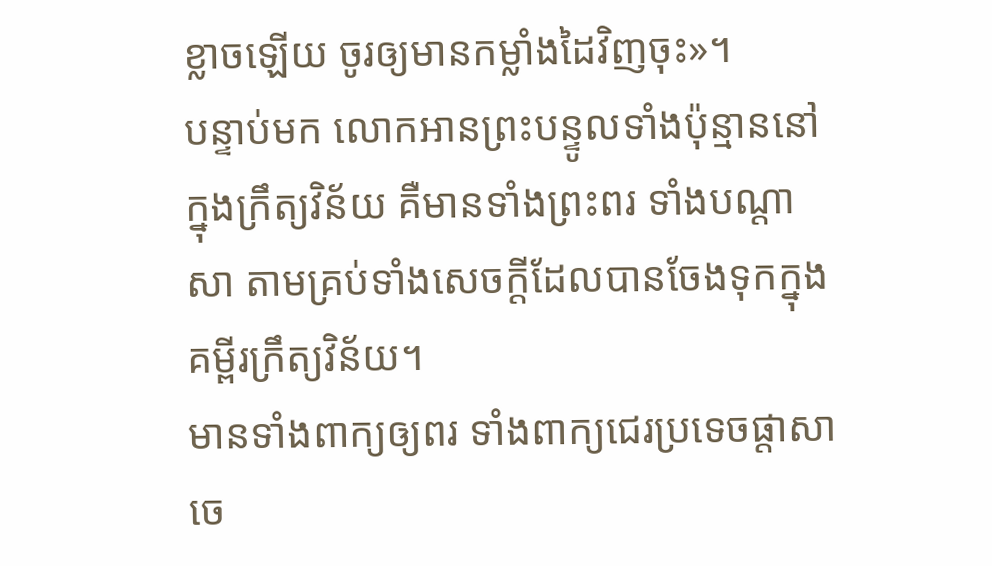ខ្លាចឡើយ ចូរឲ្យមានកម្លាំងដៃវិញចុះ»។
បន្ទាប់មក លោកអានព្រះបន្ទូលទាំងប៉ុន្មាននៅក្នុងក្រឹត្យវិន័យ គឺមានទាំងព្រះពរ ទាំងបណ្ដាសា តាមគ្រប់ទាំងសេចក្ដីដែលបានចែងទុកក្នុងគម្ពីរក្រឹត្យវិន័យ។
មានទាំងពាក្យឲ្យពរ ទាំងពាក្យជេរប្រទេចផ្តាសា ចេ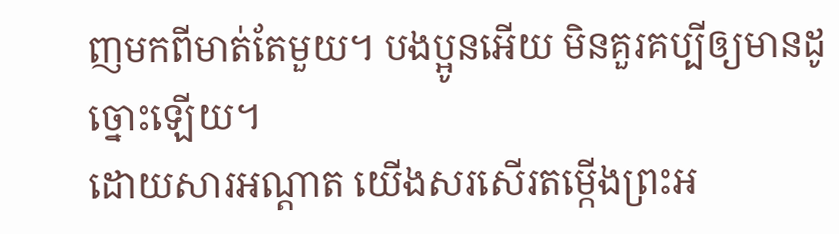ញមកពីមាត់តែមួយ។ បងប្អូនអើយ មិនគួរគប្បីឲ្យមានដូច្នោះឡើយ។
ដោយសារអណ្តាត យើងសរសើរតម្កើងព្រះអ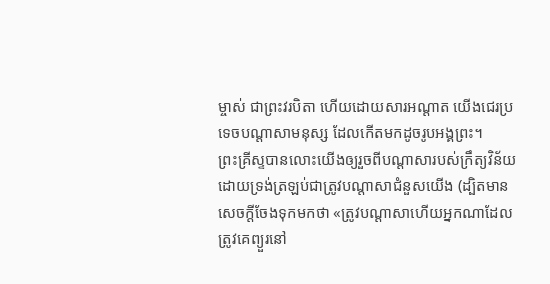ម្ចាស់ ជាព្រះវរបិតា ហើយដោយសារអណ្ដាត យើងជេរប្រទេចបណ្តាសាមនុស្ស ដែលកើតមកដូចរូបអង្គព្រះ។
ព្រះគ្រីស្ទបានលោះយើងឲ្យរួចពីបណ្ដាសារបស់ក្រឹត្យវិន័យ ដោយទ្រង់ត្រឡប់ជាត្រូវបណ្ដាសាជំនួសយើង (ដ្បិតមានសេចក្ដីចែងទុកមកថា «ត្រូវបណ្ដាសាហើយអ្នកណាដែលត្រូវគេព្យួរនៅ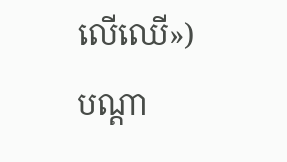លើឈើ»)
បណ្ដា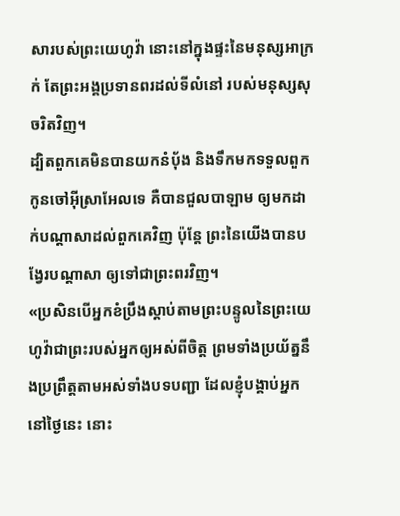សារបស់ព្រះយេហូវ៉ា នោះនៅក្នុងផ្ទះនៃមនុស្សអាក្រក់ តែព្រះអង្គប្រទានពរដល់ទីលំនៅ របស់មនុស្សសុចរិតវិញ។
ដ្បិតពួកគេមិនបានយកនំប៉័ង និងទឹកមកទទួលពួកកូនចៅអ៊ីស្រាអែលទេ គឺបានជួលបាឡាម ឲ្យមកដាក់បណ្ដាសាដល់ពួកគេវិញ ប៉ុន្តែ ព្រះនៃយើងបានបង្វែរបណ្ដាសា ឲ្យទៅជាព្រះពរវិញ។
«ប្រសិនបើអ្នកខំប្រឹងស្តាប់តាមព្រះបន្ទូលនៃព្រះយេហូវ៉ាជាព្រះរបស់អ្នកឲ្យអស់ពីចិត្ត ព្រមទាំងប្រយ័ត្ននឹងប្រព្រឹត្តតាមអស់ទាំងបទបញ្ជា ដែលខ្ញុំបង្គាប់អ្នកនៅថ្ងៃនេះ នោះ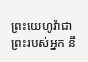ព្រះយេហូវ៉ាជាព្រះរបស់អ្នក នឹ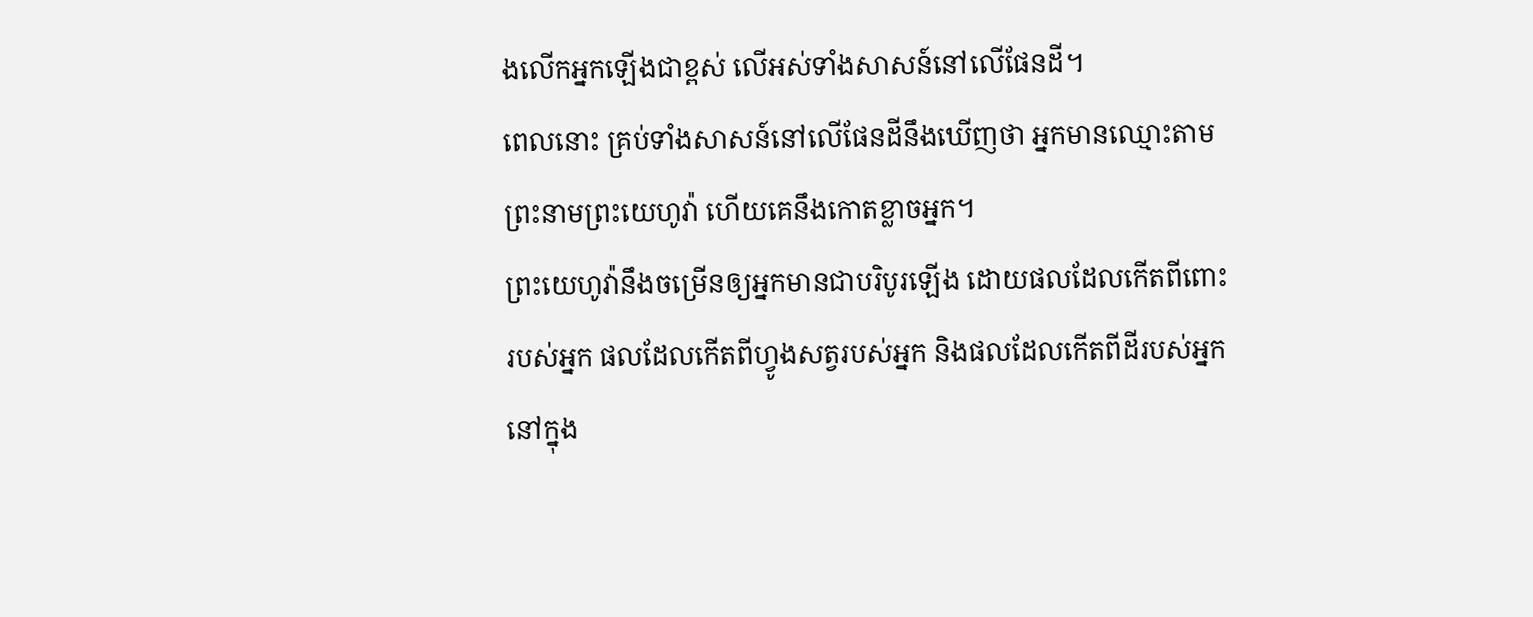ងលើកអ្នកឡើងជាខ្ពស់ លើអស់ទាំងសាសន៍នៅលើផែនដី។
ពេលនោះ គ្រប់ទាំងសាសន៍នៅលើផែនដីនឹងឃើញថា អ្នកមានឈ្មោះតាមព្រះនាមព្រះយេហូវ៉ា ហើយគេនឹងកោតខ្លាចអ្នក។
ព្រះយេហូវ៉ានឹងចម្រើនឲ្យអ្នកមានជាបរិបូរឡើង ដោយផលដែលកើតពីពោះរបស់អ្នក ផលដែលកើតពីហ្វូងសត្វរបស់អ្នក និងផលដែលកើតពីដីរបស់អ្នក នៅក្នុង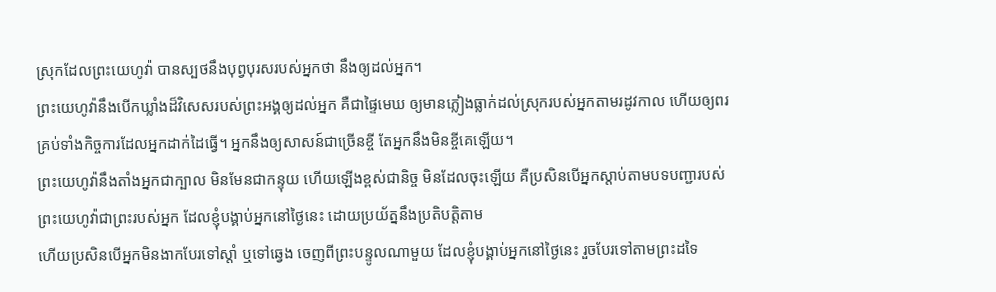ស្រុកដែលព្រះយេហូវ៉ា បានស្បថនឹងបុព្វបុរសរបស់អ្នកថា នឹងឲ្យដល់អ្នក។
ព្រះយេហូវ៉ានឹងបើកឃ្លាំងដ៏វិសេសរបស់ព្រះអង្គឲ្យដល់អ្នក គឺជាផ្ទៃមេឃ ឲ្យមានភ្លៀងធ្លាក់ដល់ស្រុករបស់អ្នកតាមរដូវកាល ហើយឲ្យពរគ្រប់ទាំងកិច្ចការដែលអ្នកដាក់ដៃធ្វើ។ អ្នកនឹងឲ្យសាសន៍ជាច្រើនខ្ចី តែអ្នកនឹងមិនខ្ចីគេឡើយ។
ព្រះយេហូវ៉ានឹងតាំងអ្នកជាក្បាល មិនមែនជាកន្ទុយ ហើយឡើងខ្ពស់ជានិច្ច មិនដែលចុះឡើយ គឺប្រសិនបើអ្នកស្តាប់តាមបទបញ្ជារបស់ព្រះយេហូវ៉ាជាព្រះរបស់អ្នក ដែលខ្ញុំបង្គាប់អ្នកនៅថ្ងៃនេះ ដោយប្រយ័ត្ននឹងប្រតិបតិ្តតាម
ហើយប្រសិនបើអ្នកមិនងាកបែរទៅស្តាំ ឬទៅឆ្វេង ចេញពីព្រះបន្ទូលណាមួយ ដែលខ្ញុំបង្គាប់អ្នកនៅថ្ងៃនេះ រួចបែរទៅតាមព្រះដទៃ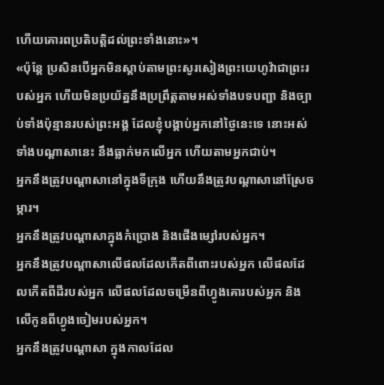ហើយគោរពប្រតិបត្តិដល់ព្រះទាំងនោះ»។
«ប៉ុន្តែ ប្រសិនបើអ្នកមិនស្តាប់តាមព្រះសូរសៀងព្រះយេហូវ៉ាជាព្រះរបស់អ្នក ហើយមិនប្រយ័ត្ននឹងប្រព្រឹត្តតាមអស់ទាំងបទបញ្ជា និងច្បាប់ទាំងប៉ុន្មានរបស់ព្រះអង្គ ដែលខ្ញុំបង្គាប់អ្នកនៅថ្ងៃនេះទេ នោះអស់ទាំងបណ្ដាសានេះ នឹងធ្លាក់មកលើអ្នក ហើយតាមអ្នកជាប់។
អ្នកនឹងត្រូវបណ្ដាសានៅក្នុងទីក្រុង ហើយនឹងត្រូវបណ្ដាសានៅស្រែចម្ការ។
អ្នកនឹងត្រូវបណ្ដាសាក្នុងកំប្រោង និងផើងម្សៅរបស់អ្នក។
អ្នកនឹងត្រូវបណ្ដាសាលើផលដែលកើតពីពោះរបស់អ្នក លើផលដែលកើតពីដីរបស់អ្នក លើផលដែលចម្រើនពីហ្វូងគោរបស់អ្នក និងលើកូនពីហ្វូងចៀមរបស់អ្នក។
អ្នកនឹងត្រូវបណ្ដាសា ក្នុងកាលដែល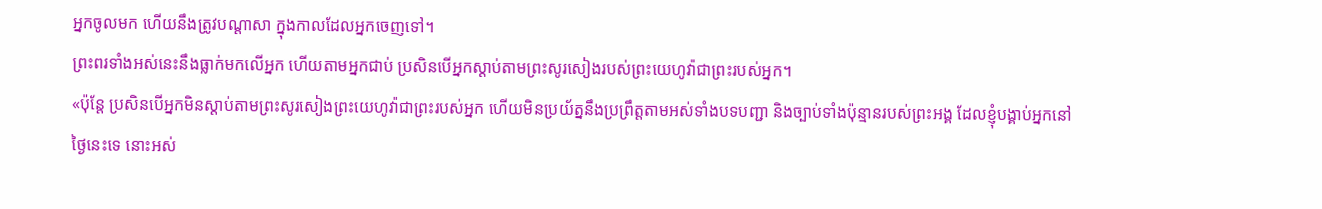អ្នកចូលមក ហើយនឹងត្រូវបណ្ដាសា ក្នុងកាលដែលអ្នកចេញទៅ។
ព្រះពរទាំងអស់នេះនឹងធ្លាក់មកលើអ្នក ហើយតាមអ្នកជាប់ ប្រសិនបើអ្នកស្តាប់តាមព្រះសូរសៀងរបស់ព្រះយេហូវ៉ាជាព្រះរបស់អ្នក។
«ប៉ុន្តែ ប្រសិនបើអ្នកមិនស្តាប់តាមព្រះសូរសៀងព្រះយេហូវ៉ាជាព្រះរបស់អ្នក ហើយមិនប្រយ័ត្ននឹងប្រព្រឹត្តតាមអស់ទាំងបទបញ្ជា និងច្បាប់ទាំងប៉ុន្មានរបស់ព្រះអង្គ ដែលខ្ញុំបង្គាប់អ្នកនៅថ្ងៃនេះទេ នោះអស់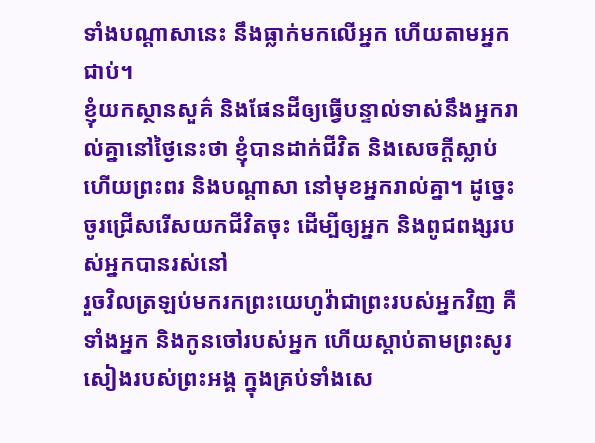ទាំងបណ្ដាសានេះ នឹងធ្លាក់មកលើអ្នក ហើយតាមអ្នកជាប់។
ខ្ញុំយកស្ថានសួគ៌ និងផែនដីឲ្យធ្វើបន្ទាល់ទាស់នឹងអ្នករាល់គ្នានៅថ្ងៃនេះថា ខ្ញុំបានដាក់ជីវិត និងសេចក្ដីស្លាប់ ហើយព្រះពរ និងបណ្ដាសា នៅមុខអ្នករាល់គ្នា។ ដូច្នេះ ចូរជ្រើសរើសយកជីវិតចុះ ដើម្បីឲ្យអ្នក និងពូជពង្សរបស់អ្នកបានរស់នៅ
រួចវិលត្រឡប់មករកព្រះយេហូវ៉ាជាព្រះរបស់អ្នកវិញ គឺទាំងអ្នក និងកូនចៅរបស់អ្នក ហើយស្តាប់តាមព្រះសូរសៀងរបស់ព្រះអង្គ ក្នុងគ្រប់ទាំងសេ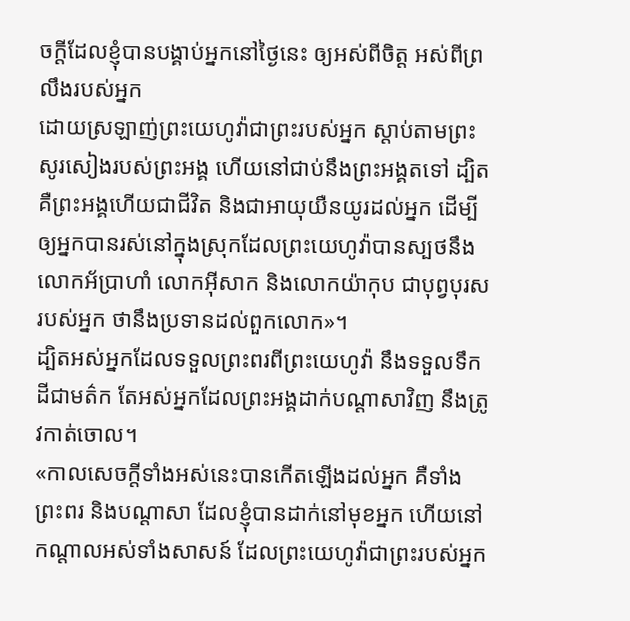ចក្ដីដែលខ្ញុំបានបង្គាប់អ្នកនៅថ្ងៃនេះ ឲ្យអស់ពីចិត្ត អស់ពីព្រលឹងរបស់អ្នក
ដោយស្រឡាញ់ព្រះយេហូវ៉ាជាព្រះរបស់អ្នក ស្តាប់តាមព្រះសូរសៀងរបស់ព្រះអង្គ ហើយនៅជាប់នឹងព្រះអង្គតទៅ ដ្បិតគឺព្រះអង្គហើយជាជីវិត និងជាអាយុយឺនយូរដល់អ្នក ដើម្បីឲ្យអ្នកបានរស់នៅក្នុងស្រុកដែលព្រះយេហូវ៉ាបានស្បថនឹងលោកអ័ប្រាហាំ លោកអ៊ីសាក និងលោកយ៉ាកុប ជាបុព្វបុរសរបស់អ្នក ថានឹងប្រទានដល់ពួកលោក»។
ដ្បិតអស់អ្នកដែលទទួលព្រះពរពីព្រះយេហូវ៉ា នឹងទទួលទឹកដីជាមត៌ក តែអស់អ្នកដែលព្រះអង្គដាក់បណ្ដាសាវិញ នឹងត្រូវកាត់ចោល។
«កាលសេចក្ដីទាំងអស់នេះបានកើតឡើងដល់អ្នក គឺទាំងព្រះពរ និងបណ្ដាសា ដែលខ្ញុំបានដាក់នៅមុខអ្នក ហើយនៅកណ្ដាលអស់ទាំងសាសន៍ ដែលព្រះយេហូវ៉ាជាព្រះរបស់អ្នក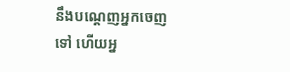នឹងបណ្ដេញអ្នកចេញទៅ ហើយអ្ន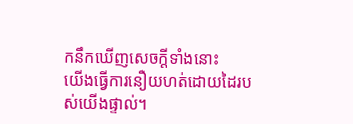កនឹកឃើញសេចក្ដីទាំងនោះ
យើងធ្វើការនឿយហត់ដោយដៃរបស់យើងផ្ទាល់។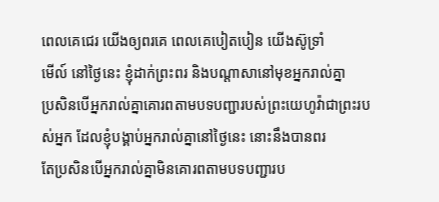ពេលគេជេរ យើងឲ្យពរគេ ពេលគេបៀតបៀន យើងស៊ូទ្រាំ
មើល៍ នៅថ្ងៃនេះ ខ្ញុំដាក់ព្រះពរ និងបណ្ដាសានៅមុខអ្នករាល់គ្នា
ប្រសិនបើអ្នករាល់គ្នាគោរពតាមបទបញ្ជារបស់ព្រះយេហូវ៉ាជាព្រះរបស់អ្នក ដែលខ្ញុំបង្គាប់អ្នករាល់គ្នានៅថ្ងៃនេះ នោះនឹងបានពរ
តែប្រសិនបើអ្នករាល់គ្នាមិនគោរពតាមបទបញ្ជារប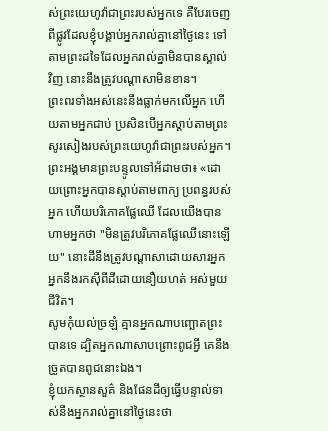ស់ព្រះយេហូវ៉ាជាព្រះរបស់អ្នកទេ គឺបែរចេញពីផ្លូវដែលខ្ញុំបង្គាប់អ្នករាល់គ្នានៅថ្ងៃនេះ ទៅតាមព្រះដទៃដែលអ្នករាល់គ្នាមិនបានស្គាល់វិញ នោះនឹងត្រូវបណ្ដាសាមិនខាន។
ព្រះពរទាំងអស់នេះនឹងធ្លាក់មកលើអ្នក ហើយតាមអ្នកជាប់ ប្រសិនបើអ្នកស្តាប់តាមព្រះសូរសៀងរបស់ព្រះយេហូវ៉ាជាព្រះរបស់អ្នក។
ព្រះអង្គមានព្រះបន្ទូលទៅអ័ដាមថា៖ «ដោយព្រោះអ្នកបានស្តាប់តាមពាក្យ ប្រពន្ធរបស់អ្នក ហើយបរិភោគផ្លែឈើ ដែលយើងបានហាមអ្នកថា "មិនត្រូវបរិភោគផ្លែឈើនោះឡើយ" នោះដីនឹងត្រូវបណ្ដាសាដោយសារអ្នក អ្នកនឹងរកស៊ីពីដីដោយនឿយហត់ អស់មួយជីវិត។
សូមកុំយល់ច្រឡំ គ្មានអ្នកណាបញ្ឆោតព្រះបានទេ ដ្បិតអ្នកណាសាបព្រោះពូជអ្វី គេនឹងច្រូតបានពូជនោះឯង។
ខ្ញុំយកស្ថានសួគ៌ និងផែនដីឲ្យធ្វើបន្ទាល់ទាស់នឹងអ្នករាល់គ្នានៅថ្ងៃនេះថា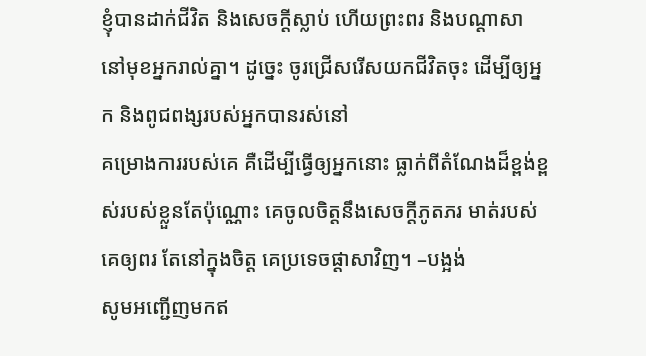ខ្ញុំបានដាក់ជីវិត និងសេចក្ដីស្លាប់ ហើយព្រះពរ និងបណ្ដាសា នៅមុខអ្នករាល់គ្នា។ ដូច្នេះ ចូរជ្រើសរើសយកជីវិតចុះ ដើម្បីឲ្យអ្នក និងពូជពង្សរបស់អ្នកបានរស់នៅ
គម្រោងការរបស់គេ គឺដើម្បីធ្វើឲ្យអ្នកនោះ ធ្លាក់ពីតំណែងដ៏ខ្ពង់ខ្ពស់របស់ខ្លួនតែប៉ុណ្ណោះ គេចូលចិត្តនឹងសេចក្ដីភូតភរ មាត់របស់គេឲ្យពរ តែនៅក្នុងចិត្ត គេប្រទេចផ្ដាសាវិញ។ –បង្អង់
សូមអញ្ជើញមកឥ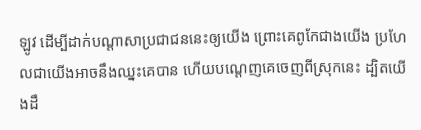ឡូវ ដើម្បីដាក់បណ្ដាសាប្រជាជននេះឲ្យយើង ព្រោះគេពូកែជាងយើង ប្រហែលជាយើងអាចនឹងឈ្នះគេបាន ហើយបណ្តេញគេចេញពីស្រុកនេះ ដ្បិតយើងដឹ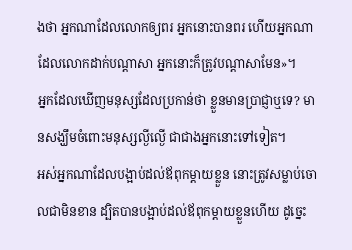ងថា អ្នកណាដែលលោកឲ្យពរ អ្នកនោះបានពរ ហើយអ្នកណាដែលលោកដាក់បណ្ដាសា អ្នកនោះក៏ត្រូវបណ្ដាសាមែន»។
អ្នកដែលឃើញមនុស្សដែលប្រកាន់ថា ខ្លួនមានប្រាជ្ញាឬទេ? មានសង្ឃឹមចំពោះមនុស្សល្ងីល្ងើ ជាជាងអ្នកនោះទៅទៀត។
អស់អ្នកណាដែលបង្អាប់ដល់ឪពុកម្តាយខ្លួន នោះត្រូវសម្លាប់ចោលជាមិនខាន ដ្បិតបានបង្អាប់ដល់ឪពុកម្តាយខ្លួនហើយ ដូច្នេះ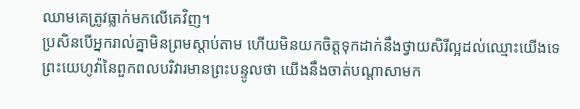ឈាមគេត្រូវធ្លាក់មកលើគេវិញ។
ប្រសិនបើអ្នករាល់គ្នាមិនព្រមស្តាប់តាម ហើយមិនយកចិត្តទុកដាក់នឹងថ្វាយសិរីល្អដល់ឈ្មោះយើងទេ ព្រះយេហូវ៉ានៃពួកពលបរិវារមានព្រះបន្ទូលថា យើងនឹងចាត់បណ្ដាសាមក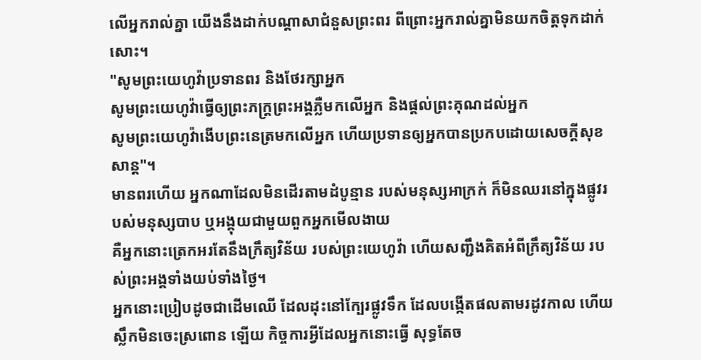លើអ្នករាល់គ្នា យើងនឹងដាក់បណ្ដាសាជំនួសព្រះពរ ពីព្រោះអ្នករាល់គ្នាមិនយកចិត្តទុកដាក់សោះ។
"សូមព្រះយេហូវ៉ាប្រទានពរ និងថែរក្សាអ្នក
សូមព្រះយេហូវ៉ាធ្វើឲ្យព្រះភក្ត្រព្រះអង្គភ្លឺមកលើអ្នក និងផ្តល់ព្រះគុណដល់អ្នក
សូមព្រះយេហូវ៉ាងើបព្រះនេត្រមកលើអ្នក ហើយប្រទានឲ្យអ្នកបានប្រកបដោយសេចក្ដីសុខសាន្ត"។
មានពរហើយ អ្នកណាដែលមិនដើរតាមដំបូន្មាន របស់មនុស្សអាក្រក់ ក៏មិនឈរនៅក្នុងផ្លូវរបស់មនុស្សបាប ឬអង្គុយជាមួយពួកអ្នកមើលងាយ
គឺអ្នកនោះត្រេកអរតែនឹងក្រឹត្យវិន័យ របស់ព្រះយេហូវ៉ា ហើយសញ្ជឹងគិតអំពីក្រឹត្យវិន័យ របស់ព្រះអង្គទាំងយប់ទាំងថ្ងៃ។
អ្នកនោះប្រៀបដូចជាដើមឈើ ដែលដុះនៅក្បែរផ្លូវទឹក ដែលបង្កើតផលតាមរដូវកាល ហើយស្លឹកមិនចេះស្រពោន ឡើយ កិច្ចការអ្វីដែលអ្នកនោះធ្វើ សុទ្ធតែច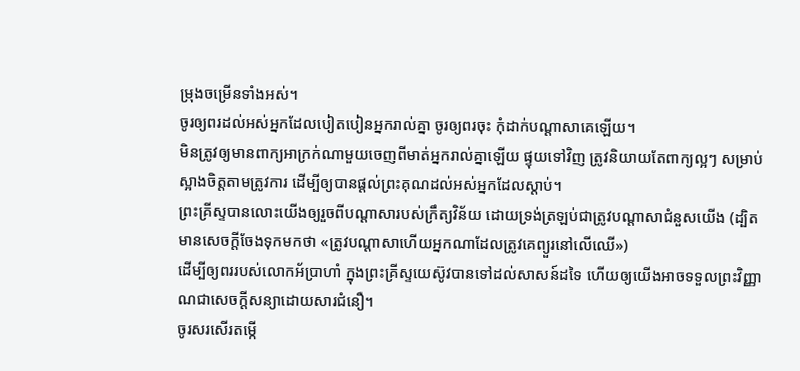ម្រុងចម្រើនទាំងអស់។
ចូរឲ្យពរដល់អស់អ្នកដែលបៀតបៀនអ្នករាល់គ្នា ចូរឲ្យពរចុះ កុំដាក់បណ្ដាសាគេឡើយ។
មិនត្រូវឲ្យមានពាក្យអាក្រក់ណាមួយចេញពីមាត់អ្នករាល់គ្នាឡើយ ផ្ទុយទៅវិញ ត្រូវនិយាយតែពាក្យល្អៗ សម្រាប់ស្អាងចិត្តតាមត្រូវការ ដើម្បីឲ្យបានផ្តល់ព្រះគុណដល់អស់អ្នកដែលស្តាប់។
ព្រះគ្រីស្ទបានលោះយើងឲ្យរួចពីបណ្ដាសារបស់ក្រឹត្យវិន័យ ដោយទ្រង់ត្រឡប់ជាត្រូវបណ្ដាសាជំនួសយើង (ដ្បិតមានសេចក្ដីចែងទុកមកថា «ត្រូវបណ្ដាសាហើយអ្នកណាដែលត្រូវគេព្យួរនៅលើឈើ»)
ដើម្បីឲ្យពររបស់លោកអ័ប្រាហាំ ក្នុងព្រះគ្រីស្ទយេស៊ូវបានទៅដល់សាសន៍ដទៃ ហើយឲ្យយើងអាចទទួលព្រះវិញ្ញាណជាសេចក្តីសន្យាដោយសារជំនឿ។
ចូរសរសើរតម្កើ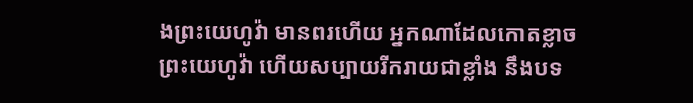ងព្រះយេហូវ៉ា មានពរហើយ អ្នកណាដែលកោតខ្លាច ព្រះយេហូវ៉ា ហើយសប្បាយរីករាយជាខ្លាំង នឹងបទ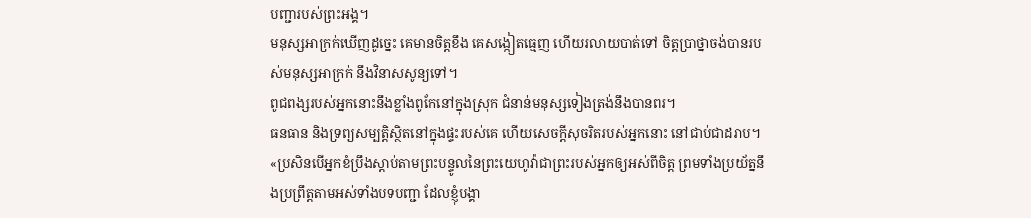បញ្ជារបស់ព្រះអង្គ។
មនុស្សអាក្រក់ឃើញដូច្នេះ គេមានចិត្តខឹង គេសង្កៀតធ្មេញ ហើយរលាយបាត់ទៅ ចិត្តប្រាថ្នាចង់បានរបស់មនុស្សអាក្រក់ នឹងវិនាសសូន្យទៅ។
ពូជពង្សរបស់អ្នកនោះនឹងខ្លាំងពូកែនៅក្នុងស្រុក ជំនាន់មនុស្សទៀងត្រង់នឹងបានពរ។
ធនធាន និងទ្រព្យសម្បត្តិស្ថិតនៅក្នុងផ្ទះរបស់គេ ហើយសេចក្ដីសុចរិតរបស់អ្នកនោះ នៅជាប់ជាដរាប។
«ប្រសិនបើអ្នកខំប្រឹងស្តាប់តាមព្រះបន្ទូលនៃព្រះយេហូវ៉ាជាព្រះរបស់អ្នកឲ្យអស់ពីចិត្ត ព្រមទាំងប្រយ័ត្ននឹងប្រព្រឹត្តតាមអស់ទាំងបទបញ្ជា ដែលខ្ញុំបង្គា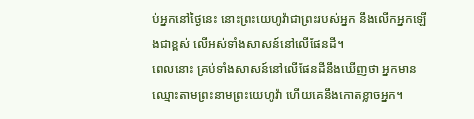ប់អ្នកនៅថ្ងៃនេះ នោះព្រះយេហូវ៉ាជាព្រះរបស់អ្នក នឹងលើកអ្នកឡើងជាខ្ពស់ លើអស់ទាំងសាសន៍នៅលើផែនដី។
ពេលនោះ គ្រប់ទាំងសាសន៍នៅលើផែនដីនឹងឃើញថា អ្នកមានឈ្មោះតាមព្រះនាមព្រះយេហូវ៉ា ហើយគេនឹងកោតខ្លាចអ្នក។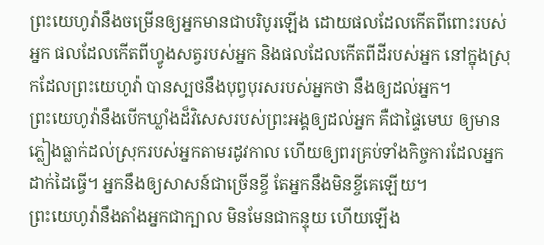ព្រះយេហូវ៉ានឹងចម្រើនឲ្យអ្នកមានជាបរិបូរឡើង ដោយផលដែលកើតពីពោះរបស់អ្នក ផលដែលកើតពីហ្វូងសត្វរបស់អ្នក និងផលដែលកើតពីដីរបស់អ្នក នៅក្នុងស្រុកដែលព្រះយេហូវ៉ា បានស្បថនឹងបុព្វបុរសរបស់អ្នកថា នឹងឲ្យដល់អ្នក។
ព្រះយេហូវ៉ានឹងបើកឃ្លាំងដ៏វិសេសរបស់ព្រះអង្គឲ្យដល់អ្នក គឺជាផ្ទៃមេឃ ឲ្យមានភ្លៀងធ្លាក់ដល់ស្រុករបស់អ្នកតាមរដូវកាល ហើយឲ្យពរគ្រប់ទាំងកិច្ចការដែលអ្នកដាក់ដៃធ្វើ។ អ្នកនឹងឲ្យសាសន៍ជាច្រើនខ្ចី តែអ្នកនឹងមិនខ្ចីគេឡើយ។
ព្រះយេហូវ៉ានឹងតាំងអ្នកជាក្បាល មិនមែនជាកន្ទុយ ហើយឡើង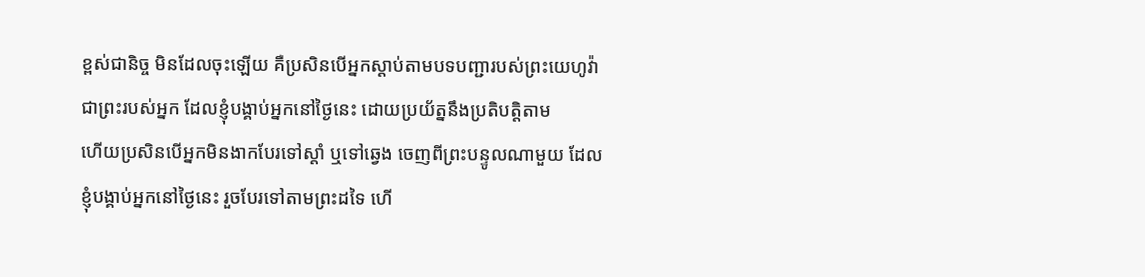ខ្ពស់ជានិច្ច មិនដែលចុះឡើយ គឺប្រសិនបើអ្នកស្តាប់តាមបទបញ្ជារបស់ព្រះយេហូវ៉ាជាព្រះរបស់អ្នក ដែលខ្ញុំបង្គាប់អ្នកនៅថ្ងៃនេះ ដោយប្រយ័ត្ននឹងប្រតិបតិ្តតាម
ហើយប្រសិនបើអ្នកមិនងាកបែរទៅស្តាំ ឬទៅឆ្វេង ចេញពីព្រះបន្ទូលណាមួយ ដែលខ្ញុំបង្គាប់អ្នកនៅថ្ងៃនេះ រួចបែរទៅតាមព្រះដទៃ ហើ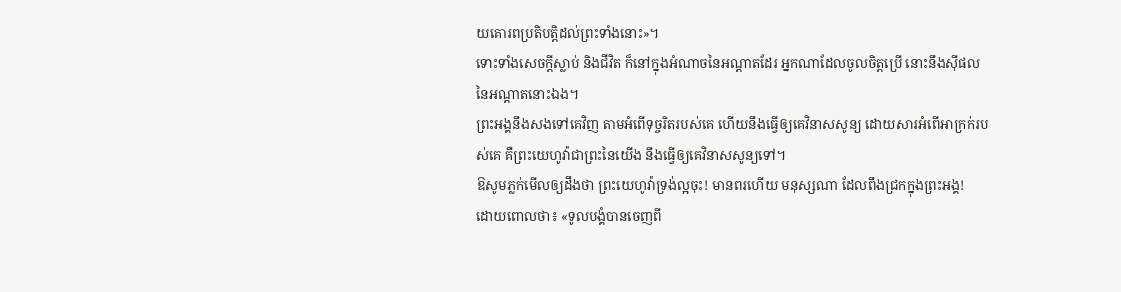យគោរពប្រតិបត្តិដល់ព្រះទាំងនោះ»។
ទោះទាំងសេចក្ដីស្លាប់ និងជីវិត ក៏នៅក្នុងអំណាចនៃអណ្ដាតដែរ អ្នកណាដែលចូលចិត្តប្រើ នោះនឹងស៊ីផលនៃអណ្ដាតនោះឯង។
ព្រះអង្គនឹងសងទៅគេវិញ តាមអំពើទុច្ចរិតរបស់គេ ហើយនឹងធ្វើឲ្យគេវិនាសសូន្យ ដោយសារអំពើអាក្រក់របស់គេ គឺព្រះយេហូវ៉ាជាព្រះនៃយើង នឹងធ្វើឲ្យគេវិនាសសូន្យទៅ។
ឱសូមភ្លក់មើលឲ្យដឹងថា ព្រះយេហូវ៉ាទ្រង់ល្អចុះ! មានពរហើយ មនុស្សណា ដែលពឹងជ្រកក្នុងព្រះអង្គ!
ដោយពោលថា៖ «ទូលបង្គំបានចេញពី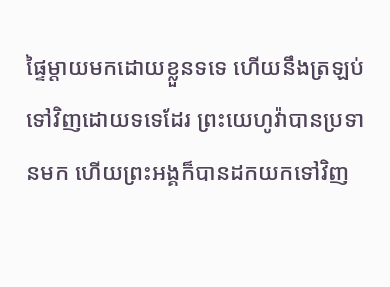ផ្ទៃម្តាយមកដោយខ្លួនទទេ ហើយនឹងត្រឡប់ទៅវិញដោយទទេដែរ ព្រះយេហូវ៉ាបានប្រទានមក ហើយព្រះអង្គក៏បានដកយកទៅវិញ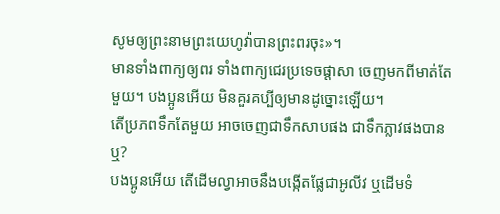សូមឲ្យព្រះនាមព្រះយេហូវ៉ាបានព្រះពរចុះ»។
មានទាំងពាក្យឲ្យពរ ទាំងពាក្យជេរប្រទេចផ្តាសា ចេញមកពីមាត់តែមួយ។ បងប្អូនអើយ មិនគួរគប្បីឲ្យមានដូច្នោះឡើយ។
តើប្រភពទឹកតែមួយ អាចចេញជាទឹកសាបផង ជាទឹកភ្លាវផងបានឬ?
បងប្អូនអើយ តើដើមល្វាអាចនឹងបង្កើតផ្លែជាអូលីវ ឬដើមទំ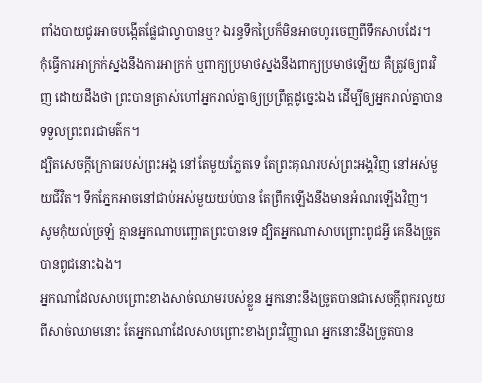ពាំងបាយជូរអាចបង្កើតផ្លែជាល្វាបានឬ? ឯរន្ធទឹកប្រៃក៏មិនអាចហូរចេញពីទឹកសាបដែរ។
កុំធ្វើការអាក្រក់ស្នងនឹងការអាក្រក់ ឬពាក្យប្រមាថស្នងនឹងពាក្យប្រមាថឡើយ គឺត្រូវឲ្យពរវិញ ដោយដឹងថា ព្រះបានត្រាស់ហៅអ្នករាល់គ្នាឲ្យប្រព្រឹត្តដូច្នេះឯង ដើម្បីឲ្យអ្នករាល់គ្នាបានទទួលព្រះពរជាមត៌ក។
ដ្បិតសេចក្ដីក្រោធរបស់ព្រះអង្គ នៅតែមួយភ្លែតទេ តែព្រះគុណរបស់ព្រះអង្គវិញ នៅអស់មួយជីវិត។ ទឹកភ្នែកអាចនៅជាប់អស់មួយយប់បាន តែព្រឹកឡើងនឹងមានអំណរឡើងវិញ។
សូមកុំយល់ច្រឡំ គ្មានអ្នកណាបញ្ឆោតព្រះបានទេ ដ្បិតអ្នកណាសាបព្រោះពូជអ្វី គេនឹងច្រូតបានពូជនោះឯង។
អ្នកណាដែលសាបព្រោះខាងសាច់ឈាមរបស់ខ្លួន អ្នកនោះនឹងច្រូតបានជាសេចក្ដីពុករលួយពីសាច់ឈាមនោះ តែអ្នកណាដែលសាបព្រោះខាងព្រះវិញ្ញាណ អ្នកនោះនឹងច្រូតបាន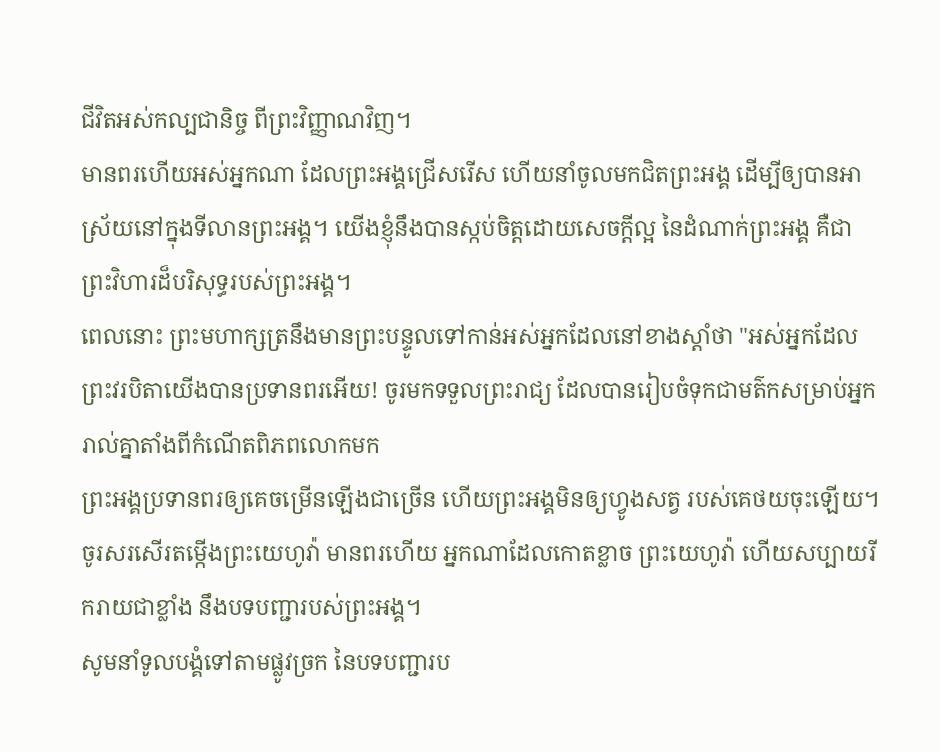ជីវិតអស់កល្បជានិច្ច ពីព្រះវិញ្ញាណវិញ។
មានពរហើយអស់អ្នកណា ដែលព្រះអង្គជ្រើសរើស ហើយនាំចូលមកជិតព្រះអង្គ ដើម្បីឲ្យបានអាស្រ័យនៅក្នុងទីលានព្រះអង្គ។ យើងខ្ញុំនឹងបានស្កប់ចិត្តដោយសេចក្ដីល្អ នៃដំណាក់ព្រះអង្គ គឺជាព្រះវិហារដ៏បរិសុទ្ធរបស់ព្រះអង្គ។
ពេលនោះ ព្រះមហាក្សត្រនឹងមានព្រះបន្ទូលទៅកាន់អស់អ្នកដែលនៅខាងស្តាំថា "អស់អ្នកដែលព្រះវរបិតាយើងបានប្រទានពរអើយ! ចូរមកទទួលព្រះរាជ្យ ដែលបានរៀបចំទុកជាមត៌កសម្រាប់អ្នករាល់គ្នាតាំងពីកំណើតពិភពលោកមក
ព្រះអង្គប្រទានពរឲ្យគេចម្រើនឡើងជាច្រើន ហើយព្រះអង្គមិនឲ្យហ្វូងសត្វ របស់គេថយចុះឡើយ។
ចូរសរសើរតម្កើងព្រះយេហូវ៉ា មានពរហើយ អ្នកណាដែលកោតខ្លាច ព្រះយេហូវ៉ា ហើយសប្បាយរីករាយជាខ្លាំង នឹងបទបញ្ជារបស់ព្រះអង្គ។
សូមនាំទូលបង្គំទៅតាមផ្លូវច្រក នៃបទបញ្ជារប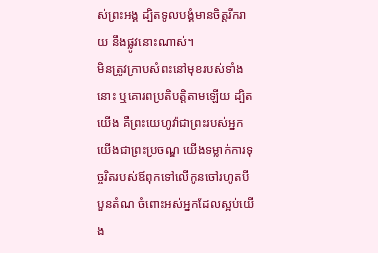ស់ព្រះអង្គ ដ្បិតទូលបង្គំមានចិត្តរីករាយ នឹងផ្លូវនោះណាស់។
មិនត្រូវក្រាបសំពះនៅមុខរបស់ទាំងនោះ ឬគោរពប្រតិបត្តិតាមឡើយ ដ្បិតយើង គឺព្រះយេហូវ៉ាជាព្រះរបស់អ្នក យើងជាព្រះប្រចណ្ឌ យើងទម្លាក់ការទុច្ចរិតរបស់ឪពុកទៅលើកូនចៅរហូតបីបួនតំណ ចំពោះអស់អ្នកដែលស្អប់យើង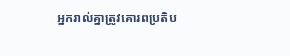អ្នករាល់គ្នាត្រូវគោរពប្រតិប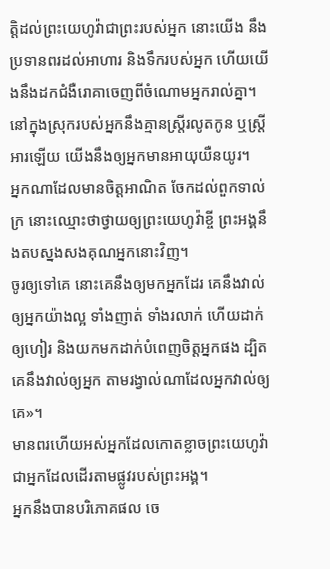ត្តិដល់ព្រះយេហូវ៉ាជាព្រះរបស់អ្នក នោះយើង នឹងប្រទានពរដល់អាហារ និងទឹករបស់អ្នក ហើយយើងនឹងដកជំងឺរោគាចេញពីចំណោមអ្នករាល់គ្នា។
នៅក្នុងស្រុករបស់អ្នកនឹងគ្មានស្ត្រីរលូតកូន ឬស្ត្រីអារឡើយ យើងនឹងឲ្យអ្នកមានអាយុយឺនយូរ។
អ្នកណាដែលមានចិត្តអាណិត ចែកដល់ពួកទាល់ក្រ នោះឈ្មោះថាថ្វាយឲ្យព្រះយេហូវ៉ាខ្ចី ព្រះអង្គនឹងតបស្នងសងគុណអ្នកនោះវិញ។
ចូរឲ្យទៅគេ នោះគេនឹងឲ្យមកអ្នកដែរ គេនឹងវាល់ឲ្យអ្នកយ៉ាងល្អ ទាំងញាត់ ទាំងរលាក់ ហើយដាក់ឲ្យហៀរ និងយកមកដាក់បំពេញចិត្តអ្នកផង ដ្បិតគេនឹងវាល់ឲ្យអ្នក តាមរង្វាល់ណាដែលអ្នកវាល់ឲ្យគេ»។
មានពរហើយអស់អ្នកដែលកោតខ្លាចព្រះយេហូវ៉ា ជាអ្នកដែលដើរតាមផ្លូវរបស់ព្រះអង្គ។
អ្នកនឹងបានបរិភោគផល ចេ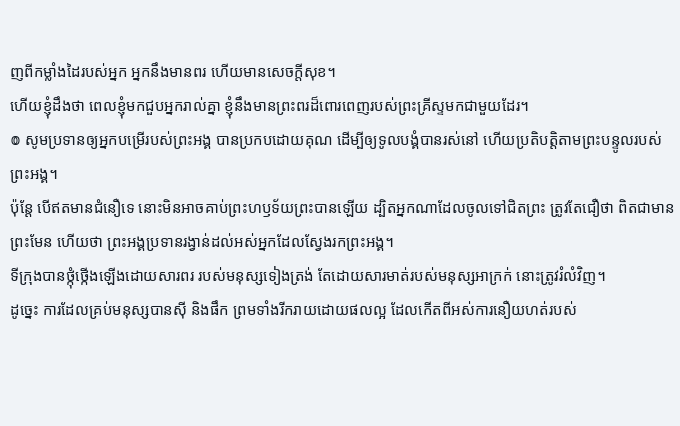ញពីកម្លាំងដៃរបស់អ្នក អ្នកនឹងមានពរ ហើយមានសេចក្ដីសុខ។
ហើយខ្ញុំដឹងថា ពេលខ្ញុំមកជួបអ្នករាល់គ្នា ខ្ញុំនឹងមានព្រះពរដ៏ពោរពេញរបស់ព្រះគ្រីស្ទមកជាមួយដែរ។
៙ សូមប្រទានឲ្យអ្នកបម្រើរបស់ព្រះអង្គ បានប្រកបដោយគុណ ដើម្បីឲ្យទូលបង្គំបានរស់នៅ ហើយប្រតិបត្តិតាមព្រះបន្ទូលរបស់ព្រះអង្គ។
ប៉ុន្ដែ បើឥតមានជំនឿទេ នោះមិនអាចគាប់ព្រះហឫទ័យព្រះបានឡើយ ដ្បិតអ្នកណាដែលចូលទៅជិតព្រះ ត្រូវតែជឿថា ពិតជាមានព្រះមែន ហើយថា ព្រះអង្គប្រទានរង្វាន់ដល់អស់អ្នកដែលស្វែងរកព្រះអង្គ។
ទីក្រុងបានថ្កុំថ្កើងឡើងដោយសារពរ របស់មនុស្សទៀងត្រង់ តែដោយសារមាត់របស់មនុស្សអាក្រក់ នោះត្រូវរំលំវិញ។
ដូច្នេះ ការដែលគ្រប់មនុស្សបានស៊ី និងផឹក ព្រមទាំងរីករាយដោយផលល្អ ដែលកើតពីអស់ការនឿយហត់របស់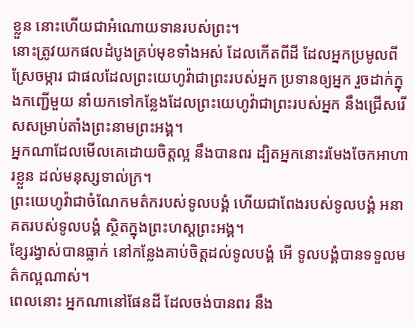ខ្លួន នោះហើយជាអំណោយទានរបស់ព្រះ។
នោះត្រូវយកផលដំបូងគ្រប់មុខទាំងអស់ ដែលកើតពីដី ដែលអ្នកប្រមូលពីស្រែចម្ការ ជាផលដែលព្រះយេហូវ៉ាជាព្រះរបស់អ្នក ប្រទានឲ្យអ្នក រួចដាក់ក្នុងកញ្ជើមួយ នាំយកទៅកន្លែងដែលព្រះយេហូវ៉ាជាព្រះរបស់អ្នក នឹងជ្រើសរើសសម្រាប់តាំងព្រះនាមព្រះអង្គ។
អ្នកណាដែលមើលគេដោយចិត្តល្អ នឹងបានពរ ដ្បិតអ្នកនោះរមែងចែកអាហារខ្លួន ដល់មនុស្សទាល់ក្រ។
ព្រះយេហូវ៉ាជាចំណែកមត៌ករបស់ទូលបង្គំ ហើយជាពែងរបស់ទូលបង្គំ អនាគតរបស់ទូលបង្គំ ស្ថិតក្នុងព្រះហស្តព្រះអង្គ។
ខ្សែរង្វាស់បានធ្លាក់ នៅកន្លែងគាប់ចិត្តដល់ទូលបង្គំ អើ ទូលបង្គំបានទទួលមត៌កល្អណាស់។
ពេលនោះ អ្នកណានៅផែនដី ដែលចង់បានពរ នឹង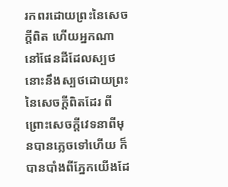រកពរដោយព្រះនៃសេចក្ដីពិត ហើយអ្នកណានៅផែនដីដែលស្បថ នោះនឹងស្បថដោយព្រះនៃសេចក្ដីពិតដែរ ពីព្រោះសេចក្ដីវេទនាពីមុនបានភ្លេចទៅហើយ ក៏បានបាំងពីភ្នែកយើងដែ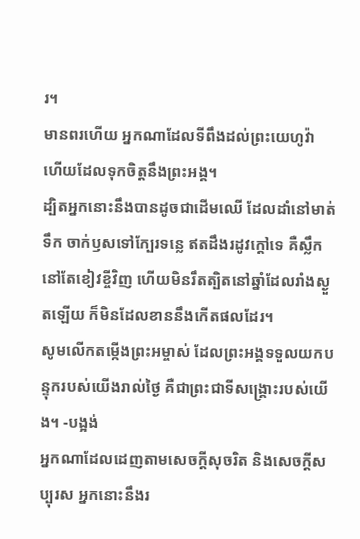រ។
មានពរហើយ អ្នកណាដែលទីពឹងដល់ព្រះយេហូវ៉ា ហើយដែលទុកចិត្តនឹងព្រះអង្គ។
ដ្បិតអ្នកនោះនឹងបានដូចជាដើមឈើ ដែលដាំនៅមាត់ទឹក ចាក់ឫសទៅក្បែរទន្លេ ឥតដឹងរដូវក្តៅទេ គឺស្លឹកនៅតែខៀវខ្ចីវិញ ហើយមិនរឹតត្បិតនៅឆ្នាំដែលរាំងស្ងួតឡើយ ក៏មិនដែលខាននឹងកើតផលដែរ។
សូមលើកតម្កើងព្រះអម្ចាស់ ដែលព្រះអង្គទទួលយកបន្ទុករបស់យើងរាល់ថ្ងៃ គឺជាព្រះជាទីសង្គ្រោះរបស់យើង។ -បង្អង់
អ្នកណាដែលដេញតាមសេចក្ដីសុចរិត និងសេចក្ដីសប្បុរស អ្នកនោះនឹងរ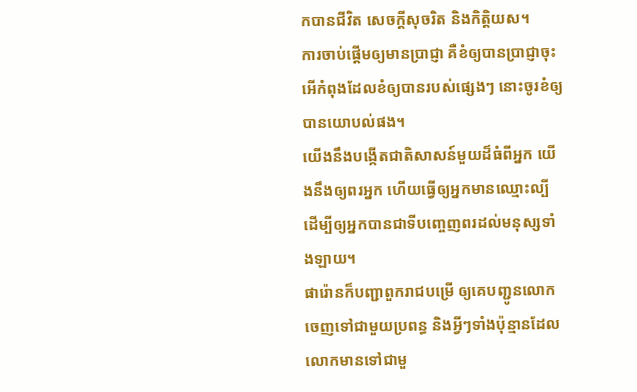កបានជីវិត សេចក្ដីសុចរិត និងកិត្តិយស។
ការចាប់ផ្ដើមឲ្យមានប្រាជ្ញា គឺខំឲ្យបានប្រាជ្ញាចុះ អើកំពុងដែលខំឲ្យបានរបស់ផ្សេងៗ នោះចូរខំឲ្យបានយោបល់ផង។
យើងនឹងបង្កើតជាតិសាសន៍មួយដ៏ធំពីអ្នក យើងនឹងឲ្យពរអ្នក ហើយធ្វើឲ្យអ្នកមានឈ្មោះល្បី ដើម្បីឲ្យអ្នកបានជាទីបញ្ចេញពរដល់មនុស្សទាំងឡាយ។
ផារ៉ោនក៏បញ្ជាពួករាជបម្រើ ឲ្យគេបញ្ជូនលោកចេញទៅជាមួយប្រពន្ធ និងអ្វីៗទាំងប៉ុន្មានដែលលោកមានទៅជាមួ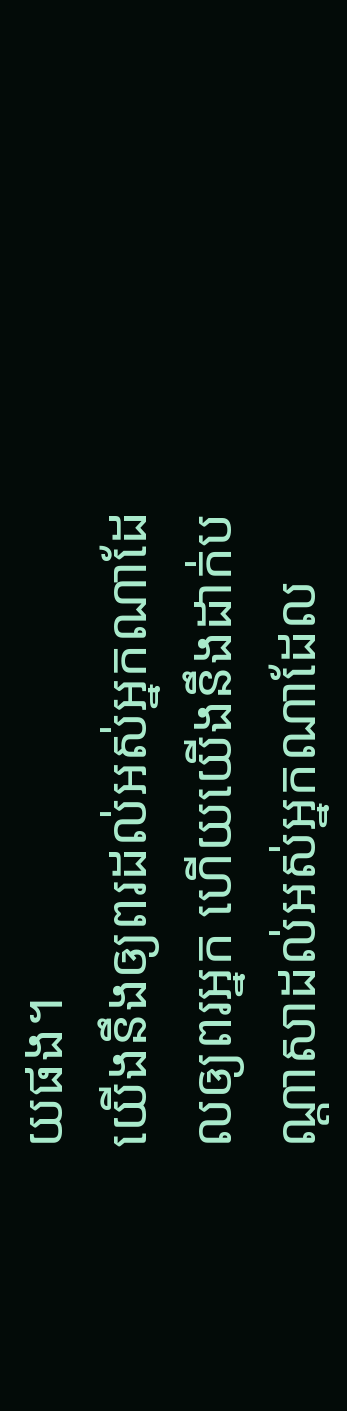យផង។
យើងនឹងឲ្យពរដល់អស់អ្នកណាដែលឲ្យពរអ្នក ហើយយើងនឹងដាក់បណ្ដាសាដល់អស់អ្នកណាដែល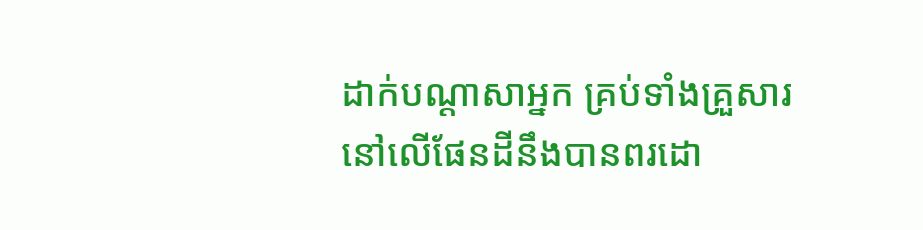ដាក់បណ្ដាសាអ្នក គ្រប់ទាំងគ្រួសារនៅលើផែនដីនឹងបានពរដោ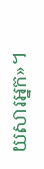យសារអ្នក»។